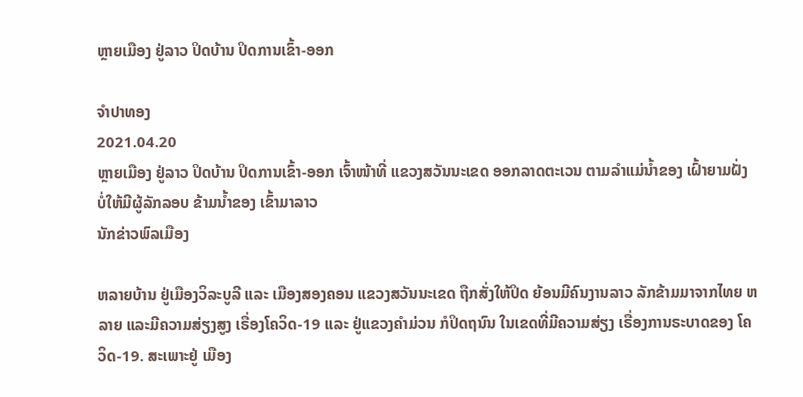ຫຼາຍເມືອງ ຢູ່ລາວ ປິດບ້ານ ປິດການເຂົ້າ-ອອກ

ຈໍາປາທອງ
2021.04.20
ຫຼາຍເມືອງ ຢູ່ລາວ ປິດບ້ານ ປິດການເຂົ້າ-ອອກ ເຈົ້າໜ້າທີ່ ແຂວງສວັນນະເຂດ ອອກລາດຕະເວນ ຕາມລໍາແມ່ນໍ້າຂອງ ເຝົ້າຍາມຝັ່ງ ບໍ່ໃຫ້ມີຜູ້ລັກລອບ ຂ້າມນໍ້າຂອງ ເຂົ້າມາລາວ
ນັກຂ່າວພົລເມືອງ

ຫລາຍບ້ານ ຢູ່ເມືອງວິລະບູລີ ແລະ ເມືອງສອງຄອນ ແຂວງສວັນນະເຂດ ຖືກສັ່ງໃຫ້ປິດ ຍ້ອນມີຄົນງານລາວ ລັກຂ້າມມາຈາກໄທຍ ຫລາຍ ແລະມີຄວາມສ່ຽງສູງ ເຣື່ອງໂຄວິດ-19 ແລະ ຢູ່ແຂວງຄໍາມ່ວນ ກໍປິດຖນົນ ໃນເຂດທີ່ມີຄວາມສ່ຽງ ເຣື່ອງການຣະບາດຂອງ ໂຄວິດ-19. ສະເພາະຢູ່ ເມືອງ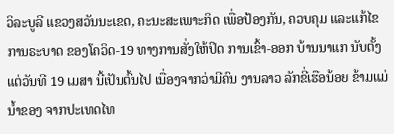ວິລະບູລີ ແຂວງສວັນນະເຂດ, ຄະນະສະເພາະກິດ ເພື່ອປ້ອງກັນ, ຄວບຄຸມ ແລະແກ້ໄຂການຣະບາດ ຂອງໂຄວິດ-19 ທາງການສັ່ງໃຫ້ປິດ ການເຂົ້າ-ອອກ ບ້ານນາແກ ນັບຕັ້ງແຕ່ວັນທີ 19 ເມສາ ນີ້ເປັນຕົ້ນໄປ ເນື່ອງຈາກວ່າມີຄົນ ງານລາວ ລັກຂີ່ເຮືອນ້ອຍ ຂ້າມແມ່ນໍ້າຂອງ ຈາກປະເທດໄທ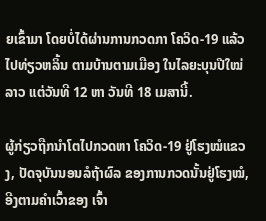ຍເຂົ້າມາ ໂດຍບໍ່ໄດ້ຜ່ານການກວດກາ ໂຄວິດ-19 ແລ້ວໄປທ່ຽວຫລິ້ນ ຕາມບ້ານຕາມເມືອງ ໃນໄລຍະບຸນປີໃໝ່ລາວ ແຕ່ວັນທີ 12 ຫາ ວັນທີ 18 ເມສານີ້.

ຜູ້ກ່ຽວຖືກນໍາໂຕໄປກວດຫາ ໂຄວິດ-19 ຢູ່ໂຮງໝໍແຂວງ, ປັດຈຸບັນນອນລໍຖ້າຜົລ ຂອງການກວດນັ້ນຢູ່ໂຮງໝໍ, ອີງຕາມຄໍາເວົ້າຂອງ ເຈົ້າ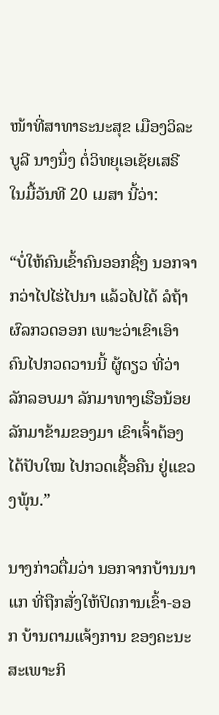ໜ້າທີ່ສາທາຣະນະສຸຂ ເມືອງວິລະບູລີ ນາງນຶ່ງ ຕໍ່ວິທຍຸເອເຊັຍເສຣີ ໃນມື້ວັນທີ 20 ເມສາ ນີ້ວ່າ:

“ບໍ່ໃຫ້ຄົນເຂົ້າຄົນອອກຊື່ໆ ນອກຈາກວ່າໄປໄຮ່ໄປນາ ແລ້ວໄປໄດ້ ລໍຖ້າຜົລກວດອອກ ເພາະວ່າເຂົາເອົາຄົນໄປກວດວານນີ້ ຜູ້ດຽວ ທີ່ວ່າລັກລອບມາ ລັກມາທາງເຮືອນ້ອຍ ລັກມາຂ້າມຂອງມາ ເຂົາເຈົ້າຕ້ອງໄດ້ປັບໃໝ ໄປກວດເຊື້ອຄືນ ຢູ່ແຂວງພຸ້ນ.”

ນາງກ່າວຕື່ມວ່າ ນອກຈາກບ້ານນາແກ ທີ່ຖືກສັ່ງໃຫ້ປິດການເຂົ້າ-ອອກ ບ້ານຕາມແຈ້ງການ ຂອງຄະນະສະເພາະກິ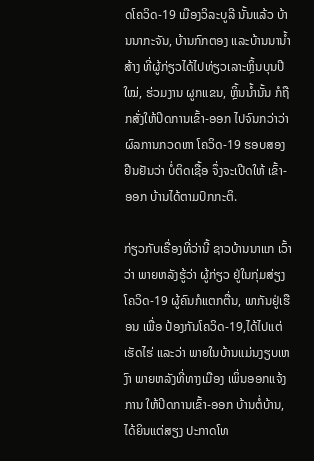ດໂຄວິດ-19 ເມືອງວິລະບູລີ ນັ້ນແລ້ວ ບ້ານນາກະຈັນ, ບ້ານກົກຕອງ ແລະບ້ານນານໍ້າສ້າງ ທີ່ຜູ້ກ່ຽວໄດ້ໄປທ່ຽວເລາະຫຼິ້ນບຸນປີໃໝ່, ຮ່ວມງານ ຜູກແຂນ, ຫຼິ້ນນໍ້ານັ້ນ ກໍຖືກສັ່ງໃຫ້ປິດການເຂົ້າ-ອອກ ໄປຈົນກວ່າວ່າຜົລການກວດຫາ ໂຄວິດ-19 ຮອບສອງຢືນຢັນວ່າ ບໍ່ຕິດເຊື້ອ ຈຶ່ງຈະເປີດໃຫ້ ເຂົ້າ-ອອກ ບ້ານໄດ້ຕາມປົກກະຕິ.

ກ່ຽວກັບເຣື່ອງທີ່ວ່ານີ້ ຊາວບ້ານນາແກ ເວົ້າວ່າ ພາຍຫລັງຮູ້ວ່າ ຜູ້ກ່ຽວ ຢູ່ໃນກຸ່ມສ່ຽງໂຄວິດ-19 ຜູ້ຄົນກໍແຕກຕື່ນ, ພາກັນຢູ່ເຮືອນ ເພື່ອ ປ້ອງກັນໂຄວິດ-19,ໄດ້ໄປແຕ່ເຮັດໄຮ່ ແລະວ່າ ພາຍໃນບ້ານແມ່ນງຽບເຫງົາ ພາຍຫລັງທີ່ທາງເມືອງ ເພິ່ນອອກແຈ້ງການ ໃຫ້ປິດການເຂົ້າ-ອອກ ບ້ານຕໍ່ບ້ານ, ໄດ້ຍິນແຕ່ສຽງ ປະກາດໂທ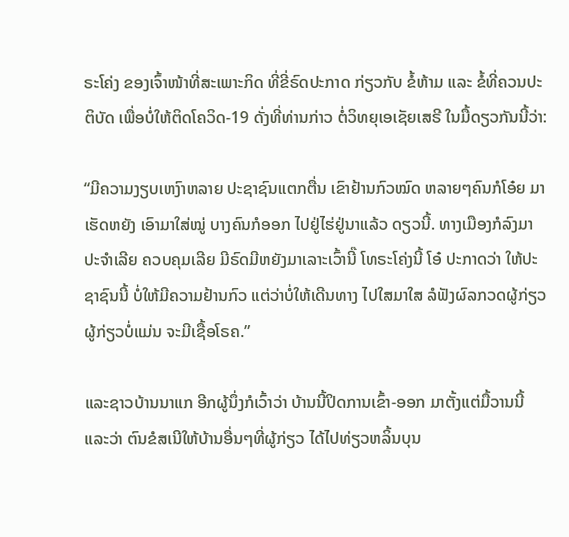ຣະໂຄ່ງ ຂອງເຈົ້າໜ້າທີ່ສະເພາະກິດ ທີ່ຂີ່ຣົດປະກາດ ກ່ຽວກັບ ຂໍ້ຫ້າມ ແລະ ຂໍ້ທີ່ຄວນປະຕິບັດ ເພື່ອບໍ່ໃຫ້ຕິດໂຄວິດ-19 ດັ່ງທີ່ທ່ານກ່າວ ຕໍ່ວິທຍຸເອເຊັຍເສຣີ ໃນມື້ດຽວກັນນີ້ວ່າ:

“ມີຄວາມງຽບເຫງົາຫລາຍ ປະຊາຊົນແຕກຕື່ນ ເຂົາຢ້ານກົວໝົດ ຫລາຍໆຄົນກໍໂອ໋ຍ ມາເຮັດຫຍັງ ເອົາມາໃສ່ໝູ່ ບາງຄົນກໍອອກ ໄປຢູ່ໄຮ່ຢູ່ນາແລ້ວ ດຽວນີ້. ທາງເມືອງກໍລົງມາ ປະຈໍາເລີຍ ຄວບຄຸມເລີຍ ມີຣົດມີຫຍັງມາເລາະເວົ້ານີ໊ ໂທຣະໂຄ່ງນີ້ ໂອ໋ ປະກາດວ່າ ໃຫ້ປະຊາຊົນນີ້ ບໍ່ໃຫ້ມີຄວາມຢ້ານກົວ ແຕ່ວ່າບໍ່ໃຫ້ເດີນທາງ ໄປໃສມາໃສ ລໍຟັງຜົລກວດຜູ້ກ່ຽວ ຜູ້ກ່ຽວບໍ່ແມ່ນ ຈະມີເຊື້ອໂຣຄ.”

ແລະຊາວບ້ານນາແກ ອີກຜູ້ນຶ່ງກໍເວົ້າວ່າ ບ້ານນີ້ປິດການເຂົ້າ-ອອກ ມາຕັ້ງແຕ່ມື້ວານນີ້ ແລະວ່າ ຕົນຂໍສເນີໃຫ້ບ້ານອື່ນໆທີ່ຜູ້ກ່ຽວ ໄດ້ໄປທ່ຽວຫລິ້ນບຸນ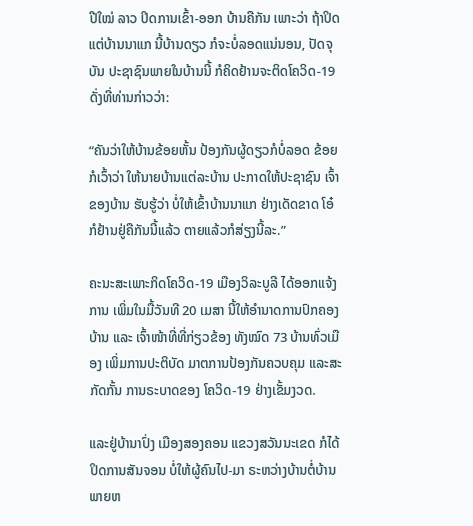ປີໃໝ່ ລາວ ປິດການເຂົ້າ-ອອກ ບ້ານຄືກັນ ເພາະວ່າ ຖ້າປິດແຕ່ບ້ານນາແກ ນີ້ບ້ານດຽວ ກໍຈະບໍ່ລອດແນ່ນອນ, ປັດຈຸບັນ ປະຊາຊົນພາຍໃນບ້ານນີ້ ກໍຄິດຢ້ານຈະຕິດໂຄວິດ-19 ດັ່ງທີ່ທ່ານກ່າວວ່າ:

“ຄັນວ່າໃຫ້ບ້ານຂ້ອຍຫັ້ນ ປ້ອງກັນຜູ້ດຽວກໍບໍ່ລອດ ຂ້ອຍກໍເວົ້າວ່າ ໃຫ້ນາຍບ້ານແຕ່ລະບ້ານ ປະກາດໃຫ້ປະຊາຊົນ ເຈົ້າຂອງບ້ານ ຮັບຮູ້ວ່າ ບໍ່ໃຫ້ເຂົ້າບ້ານນາແກ ຢ່າງເດັດຂາດ ໂອ໋ ກໍຢ້ານຢູ່ຄືກັນນີ້ແລ້ວ ຕາຍແລ້ວກໍສ່ຽງນີ້ລະ.”

ຄະນະສະເພາະກິດໂຄວິດ-19 ເມືອງວິລະບູລີ ໄດ້ອອກແຈ້ງການ ເພິ່ມໃນມື້ວັນທີ 20 ເມສາ ນີ້ໃຫ້ອໍານາດການປົກຄອງບ້ານ ແລະ ເຈົ້າໜ້າທີ່ທີ່ກ່ຽວຂ້ອງ ທັງໝົດ 73 ບ້ານທົ່ວເມືອງ ເພິ່ມການປະຕິບັດ ມາຕການປ້ອງກັນຄວບຄຸມ ແລະສະກັດກັ້ນ ການຣະບາດຂອງ ໂຄວິດ-19 ຢ່າງເຂັ້ມງວດ.

ແລະຢູ່ບ້ານາປົ່ງ ເມືອງສອງຄອນ ແຂວງສວັນນະເຂດ ກໍໄດ້ປິດການສັນຈອນ ບໍ່ໃຫ້ຜູ້ຄົນໄປ-ມາ ຣະຫວ່າງບ້ານຕໍ່ບ້ານ ພາຍຫ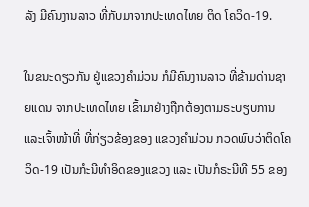ລັງ ມີຄົນງານລາວ ທີ່ກັບມາຈາກປະເທດໄທຍ ຕິດ ໂຄວິດ-19.

ໃນຂນະດຽວກັນ ຢູ່ແຂວງຄໍາມ່ວນ ກໍມີຄົນງານລາວ ທີ່ຂ້າມດ່ານຊາຍແດນ ຈາກປະເທດໄທຍ ເຂົ້າມາຢ່າງຖືກຕ້ອງຕາມຣະບຽບການ ແລະເຈົ້າໜ້າທີ່ ທີ່ກ່ຽວຂ້ອງຂອງ ແຂວງຄໍາມ່ວນ ກວດພົບວ່າຕິດໂຄວິດ-19 ເປັນກໍະນີທໍາອິດຂອງແຂວງ ແລະ ເປັນກໍຣະນີທີ 55 ຂອງ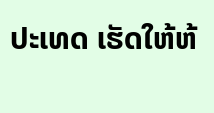ປະເທດ ເຮັດໃຫ້ຫ້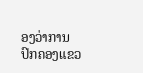ອງວ່າການ ປົກຄອງແຂວ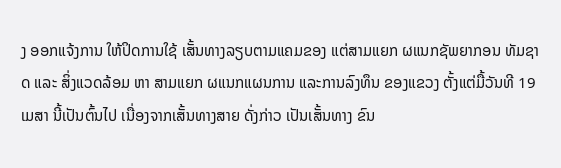ງ ອອກແຈ້ງການ ໃຫ້ປິດການໃຊ້ ເສັ້ນທາງລຽບຕາມແຄມຂອງ ແຕ່ສາມແຍກ ຜແນກຊັພຍາກອນ ທັມຊາດ ແລະ ສິ່ງແວດລ້ອມ ຫາ ສາມແຍກ ຜແນກແຜນການ ແລະການລົງທຶນ ຂອງແຂວງ ຕັ້ງແຕ່ມື້ວັນທີ 19 ເມສາ ນີ້ເປັນຕົ້ນໄປ ເນື່ອງຈາກເສັ້ນທາງສາຍ ດັ່ງກ່າວ ເປັນເສັ້ນທາງ ຂົນ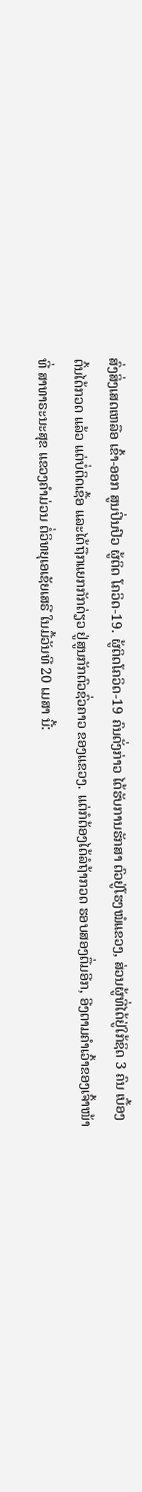ສົ່ງສິ່ງເສດເຫລືອ ເຂົ້າ-ອອກ ສູນປິ່ນປົວ ຜູ້ຕິດ ໂຄວິດ-19. ຜູ້ຕິດໂຄວິດ-19 ຄົນດັ່ງກ່າວ ໄດ້ຮັບການຮັກສາ ຕົວຢູ່ໂຮງໝໍແຂວງ, ສ່ວນຜູ້ທີ່ໄດ້ຢູ່ໃກ້ຊິດ 3 ຄົນ ເບື້ອງຕົ້ນໄດ້ກວດ ແລ້ວ ແຕ່ບໍ່ຕິດເຊື້ອ ແລະໄດ້ຖືກແຍກກັກດ່ຽວ ຢູ່ສູນກັກຕົວຊົ່ວຄາວ ຂອງແຂວງ. ແຕ່ກໍຕ້ອງໄດ້ລໍຖ້າກວດ ຮອບສອງຕື່ມອີກ, ອີງຕາມຄໍາເວົ້າຂອງເຈົ້າໜ້າທີ່ ສາທາຣະນະສຸຂ ແຂວງຄໍາມ່ວນ ຕໍ່ວິທຍຸເອເຊັຍເສຣີ ໃນມື້ວັນທີ 20 ເມສາ ນີ້: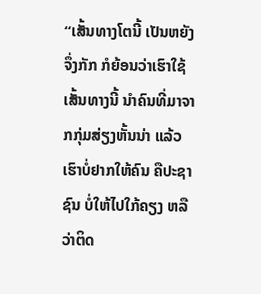“ເສັ້ນທາງໂຕນີ້ ເປັນຫຍັງຈຶ່ງກັກ ກໍຍ້ອນວ່າເຮົາໃຊ້ເສັ້ນທາງນີ້ ນໍາຄົນທີ່ມາຈາກກຸ່ມສ່ຽງຫັ້ນນ່າ ແລ້ວເຮົາບໍ່ຢາກໃຫ້ຄົນ ຄືປະຊາຊົນ ບໍ່ໃຫ້ໄປໃກ້ຄຽງ ຫລືວ່າຕິດ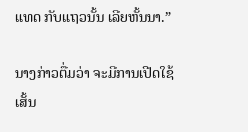ແທດ ກັບແຖວນັ້ນ ເລີຍຫັ້ນນາ.”

ນາງກ່າວຕື່ມວ່າ ຈະມີການເປີດໃຊ້ເສັ້ນ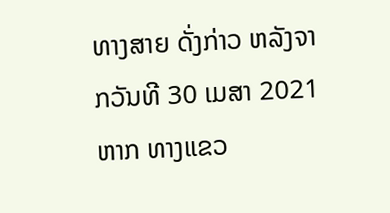ທາງສາຍ ດັ່ງກ່າວ ຫລັງຈາກວັນທີ 30 ເມສາ 2021 ຫາກ ທາງແຂວ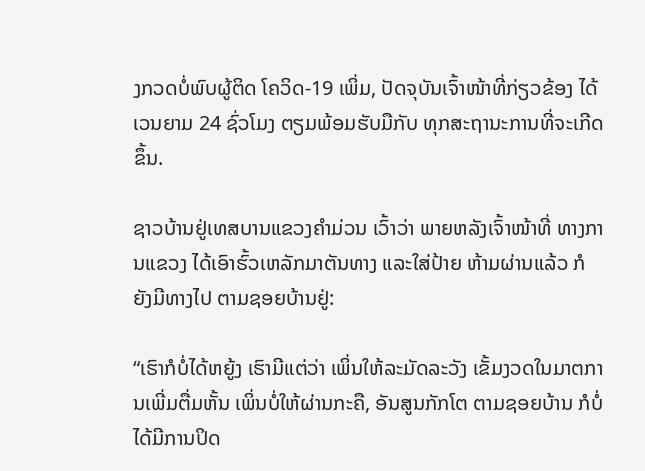ງກວດບໍ່ພົບຜູ້ຕິດ ໂຄວິດ-19 ເພິ່ມ, ປັດຈຸບັນເຈົ້າໜ້າທີ່ກ່ຽວຂ້ອງ ໄດ້ເວນຍາມ 24 ຊົ່ວໂມງ ຕຽມພ້ອມຮັບມືກັບ ທຸກສະຖານະການທີ່ຈະເກີດຂຶ້ນ.

ຊາວບ້ານຢູ່ເທສບານແຂວງຄໍາມ່ວນ ເວົ້າວ່າ ພາຍຫລັງເຈົ້າໜ້າທີ່ ທາງການແຂວງ ໄດ້ເອົາຮົ້ວເຫລັກມາຕັນທາງ ແລະໃສ່ປ້າຍ ຫ້າມຜ່ານແລ້ວ ກໍຍັງມີທາງໄປ ຕາມຊອຍບ້ານຢູ່:

“ເຮົາກໍບໍ່ໄດ້ຫຍູ້ງ ເຮົາມີແຕ່ວ່າ ເພິ່ນໃຫ້ລະມັດລະວັງ ເຂັ້ມງວດໃນມາຕການເພີ່ມຕື່ມຫັ້ນ ເພິ່ນບໍ່ໃຫ້ຜ່ານກະຄື, ອັນສູນກັກໂຕ ຕາມຊອຍບ້ານ ກໍບໍ່ໄດ້ມີການປິດ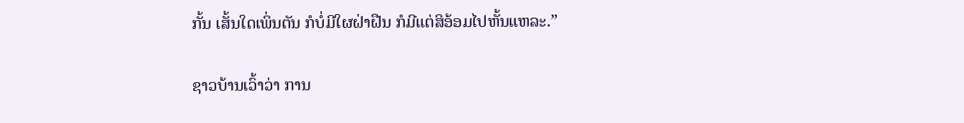ກັ້ນ ເສັ້ນໃດເພິ່ນຕັນ ກໍບໍ່ມີໃຜຝ່າຝືນ ກໍມີແຕ່ສິອ້ອມໄປຫັ້ນແຫລະ.”

ຊາວບ້ານເວົ້າວ່າ ການ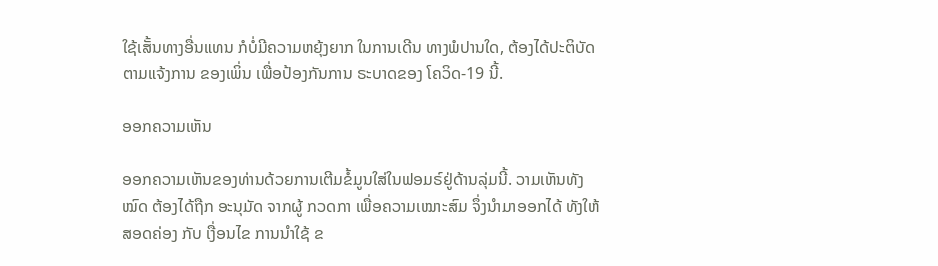ໃຊ້ເສັ້ນທາງອື່ນແທນ ກໍບໍ່ມີຄວາມຫຍຸ້ງຍາກ ໃນການເດີນ ທາງພໍປານໃດ, ຕ້ອງໄດ້ປະຕິບັດຕາມແຈ້ງການ ຂອງເພິ່ນ ເພື່ອປ້ອງກັນການ ຣະບາດຂອງ ໂຄວິດ-19 ນີ້.

ອອກຄວາມເຫັນ

ອອກຄວາມເຫັນຂອງທ່ານດ້ວຍການເຕີມຂໍ້ມູນໃສ່ໃນຟອມຣ໌ຢູ່ດ້ານລຸ່ມນີ້. ວາມເຫັນທັງໝົດ ຕ້ອງໄດ້ຖືກ ອະນຸມັດ ຈາກຜູ້ ກວດກາ ເພື່ອຄວາມເໝາະສົມ ຈຶ່ງນໍາມາອອກໄດ້ ທັງໃຫ້ສອດຄ່ອງ ກັບ ເງື່ອນໄຂ ການນຳໃຊ້ ຂ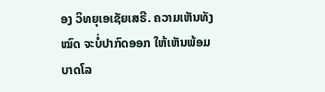ອງ ວິທຍຸເອເຊັຍເສຣີ. ຄວາມເຫັນທັງໝົດ ຈະບໍ່ປາກົດອອກ ໃຫ້ເຫັນພ້ອມບາດໂລ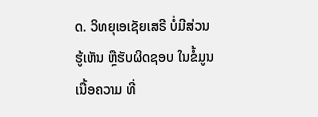ດ. ວິທຍຸເອເຊັຍເສຣີ ບໍ່ມີສ່ວນຮູ້ເຫັນ ຫຼືຮັບຜິດຊອບ ໃນຂໍ້ມູນເນື້ອຄວາມ ທີ່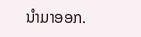ນໍາມາອອກ.